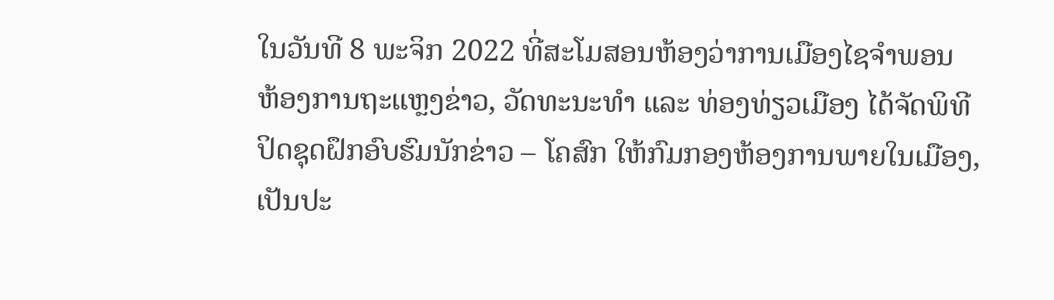ໃນວັນທີ 8 ພະຈິກ 2022 ທີ່ສະໂມສອນຫ້ອງວ່າການເມືອງໄຊຈຳພອນ ຫ້ອງການຖະແຫຼງຂ່າວ, ວັດທະນະທຳ ແລະ ທ່ອງທ່ຽວເມືອງ ໄດ້ຈັດພິທີປິດຊຸດຝຶກອົບຮົມນັກຂ່າວ – ໂຄສົກ ໃຫ້ກົມກອງຫ້ອງການພາຍໃນເມືອງ, ເປັນປະ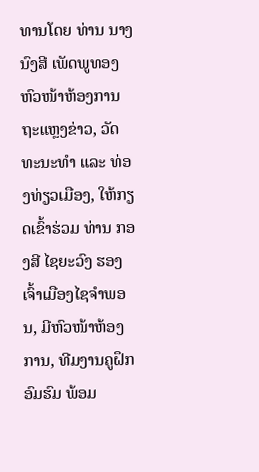ທານໂດຍ ທ່ານ ນາງ ນົງສີ ເພັດພູທອງ ຫົວໜ້າຫ້ອງການຖະແຫຼງຂ່າວ, ວັດທະນະທຳ ແລະ ທ່ອງທ່ຽວເມືອງ, ໃຫ້ກຽດເຂົ້າຮ່ວມ ທ່ານ ກອງສີ ໄຊຍະວົງ ຮອງເຈົ້າເມືອງໄຊຈຳພອນ, ມີຫົວໜ້າຫ້ອງການ, ທີມງານຄູຝຶກອົມຮົມ ພ້ອມ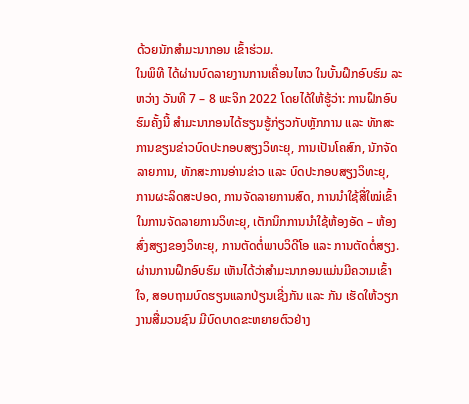ດ້ວຍນັກສຳມະນາກອນ ເຂົ້າຮ່ວມ.
ໃນພິທີ ໄດ້ຜ່ານບົດລາຍງານການເຄື່ອນໄຫວ ໃນບັ້ນຝຶກອົບຮົມ ລະຫວ່າງ ວັນທີ 7 – 8 ພະຈິກ 2022 ໂດຍໄດ້ໃຫ້ຮູ້ວ່າ: ການຝຶກອົບຮົມຄັ້ງນີ້ ສໍາມະນາກອນໄດ້ຮຽນຮູ້ກ່ຽວກັບຫຼັກການ ແລະ ທັກສະການຂຽນຂ່າວບົດປະກອບສຽງວິທະຍຸ, ການເປັນໂຄສົກ, ນັກຈັດລາຍການ, ທັກສະການອ່ານຂ່າວ ແລະ ບົດປະກອບສຽງວິທະຍຸ, ການຜະລິດສະປອດ, ການຈັດລາຍການສົດ, ການນໍາໃຊ້ສື່ໃໝ່ເຂົ້າໃນການຈັດລາຍການວິທະຍຸ, ເຕັກນິກການນໍາໃຊ້ຫ້ອງອັດ – ຫ້ອງສົ່ງສຽງຂອງວິທະຍຸ, ການຕັດຕໍ່ພາບວິດີໂອ ແລະ ການຕັດຕໍ່ສຽງ.
ຜ່ານການຝຶກອົບຮົມ ເຫັນໄດ້ວ່າສຳມະນາກອນແມ່ນມີຄວາມເຂົ້າໃຈ, ສອບຖາມບົດຮຽນແລກປ່ຽນເຊີ່ງກັນ ແລະ ກັນ ເຮັດໃຫ້ວຽກງານສື່ມວນຊົນ ມີບົດບາດຂະຫຍາຍຕົວຢ່າງ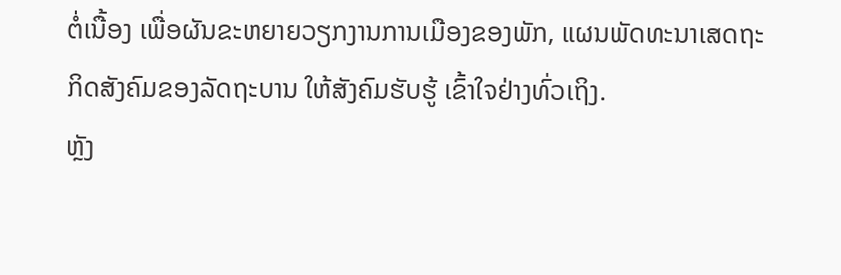ຕໍ່ເນື້ອງ ເພື່ອຜັນຂະຫຍາຍວຽກງານການເມືອງຂອງພັກ, ແຜນພັດທະນາເສດຖະກິດສັງຄົມຂອງລັດຖະບານ ໃຫ້ສັງຄົມຮັບຮູ້ ເຂົ້າໃຈຢ່າງທົ່ວເຖິງ.
ຫຼັງ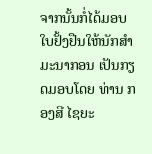ຈາກນັ້ນກໍ່ໄດ້ມອບໃບຢັ້ງຢືນໃຫ້ນັກສໍາມະນາກອນ ເປັນກຽດມອບໂດຍ ທ່ານ ກອງສີ ໄຊຍະ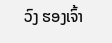ວົງ ຮອງເຈົ້າ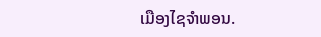ເມືອງໄຊຈຳພອນ.